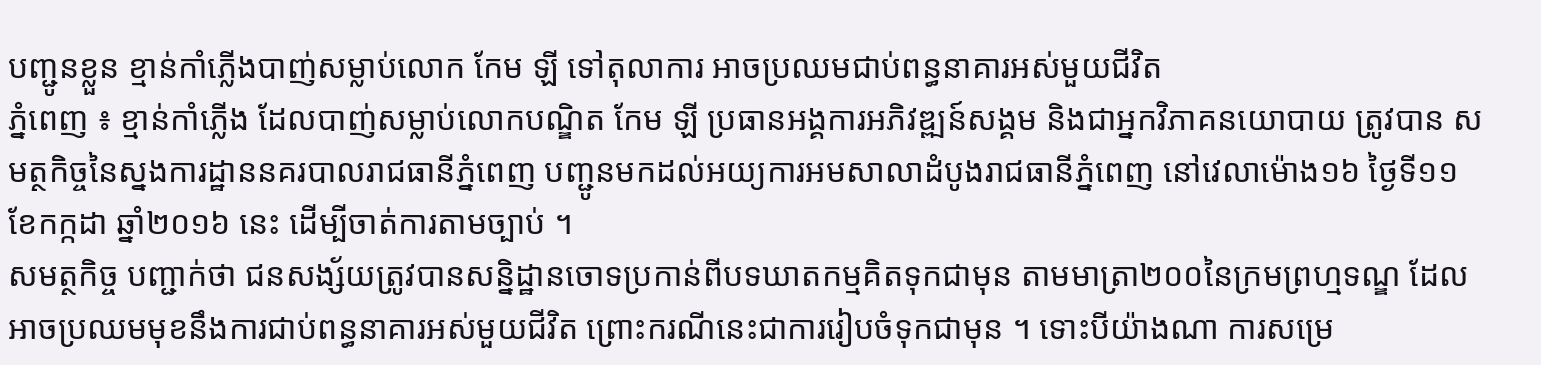បញ្ជូនខ្លួន ខ្មាន់កាំភ្លើងបាញ់សម្លាប់លោក កែម ឡី ទៅតុលាការ អាចប្រឈមជាប់ពន្ធនាគារអស់មួយជីវិត
ភ្នំពេញ ៖ ខ្មាន់កាំភ្លើង ដែលបាញ់សម្លាប់លោកបណ្ឌិត កែម ឡី ប្រធានអង្គការអភិវឌ្ឍន៍សង្គម និងជាអ្នកវិភាគនយោបាយ ត្រូវបាន សមត្ថកិច្ចនៃស្នងការដ្ឋាននគរបាលរាជធានីភ្នំពេញ បញ្ជូនមកដល់អយ្យការអមសាលាដំបូងរាជធានីភ្នំពេញ នៅវេលាម៉ោង១៦ ថ្ងៃទី១១ ខែកក្កដា ឆ្នាំ២០១៦ នេះ ដើម្បីចាត់ការតាមច្បាប់ ។
សមត្ថកិច្ច បញ្ជាក់ថា ជនសង្ស័យត្រូវបានសន្និដ្ឋានចោទប្រកាន់ពីបទឃាតកម្មគិតទុកជាមុន តាមមាត្រា២០០នៃក្រមព្រហ្មទណ្ឌ ដែលអាចប្រឈមមុខនឹងការជាប់ពន្ធនាគារអស់មួយជីវិត ព្រោះករណីនេះជាការរៀបចំទុកជាមុន ។ ទោះបីយ៉ាងណា ការសម្រេ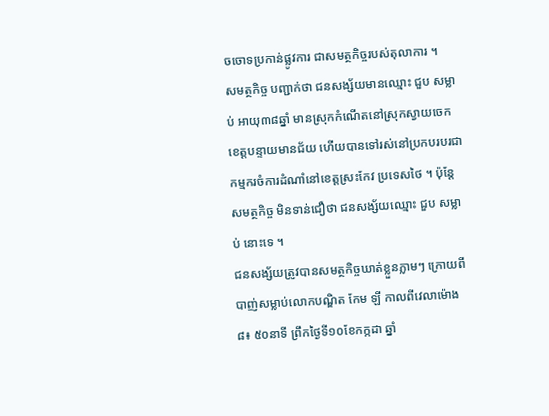ចចោទប្រកាន់ផ្លូវការ ជាសមត្ថកិច្ចរបស់តុលាការ ។
សមត្ថកិច្ច បញ្ជាក់ថា ជនសង្ស័យមានឈ្មោះ ជួប សម្លាប់ អាយុ៣៨ឆ្នាំ មានស្រុកកំណើតនៅស្រុកស្វាយចេក ខេត្តបន្ទាយមានជ័យ ហើយបានទៅរស់នៅប្រកបរបរជាកម្មករចំការដំណាំនៅខេត្តស្រះកែវ ប្រទេសថៃ ។ ប៉ុន្តែសមត្ថកិច្ច មិនទាន់ជឿថា ជនសង្ស័យឈ្មោះ ជួប សម្លាប់ នោះទេ ។
ជនសង្ស័យត្រូវបានសមត្ថកិច្ចឃាត់ខ្លួនភ្លាមៗ ក្រោយពីបាញ់សម្លាប់លោកបណ្ឌិត កែម ឡី កាលពីវេលាម៉ោង៨៖ ៥០នាទី ព្រឹកថ្ងៃទី១០ខែកក្កដា ឆ្នាំ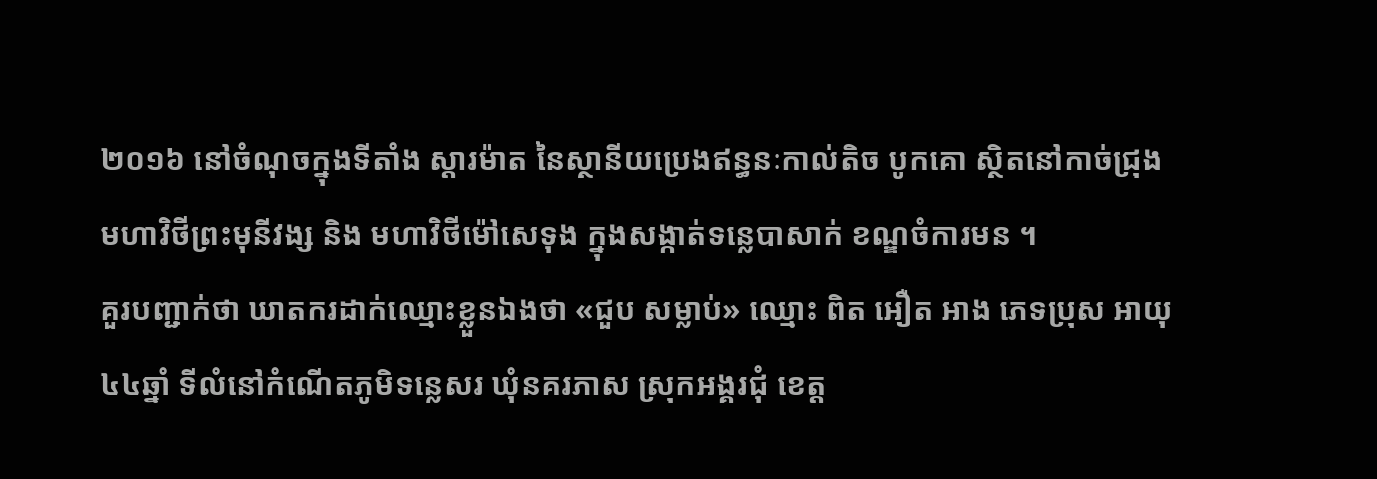២០១៦ នៅចំណុចក្នុងទីតាំង ស្តារម៉ាត នៃស្ថានីយប្រេងឥន្ធនៈកាល់តិច បូកគោ ស្ថិតនៅកាច់ជ្រុងមហាវិថីព្រះមុនីវង្ស និង មហាវិថីម៉ៅសេទុង ក្នុងសង្កាត់ទន្លេបាសាក់ ខណ្ឌចំការមន ។
គួរបញ្ជាក់ថា ឃាតករដាក់ឈ្មោះខ្លួនឯងថា «ជួប សម្លាប់» ឈ្មោះ ពិត អឿត អាង ភេទប្រុស អាយុ៤៤ឆ្នាំ ទីលំនៅកំណើតភូមិទន្លេសរ ឃុំនគរភាស ស្រុកអង្គរជុំ ខេត្ត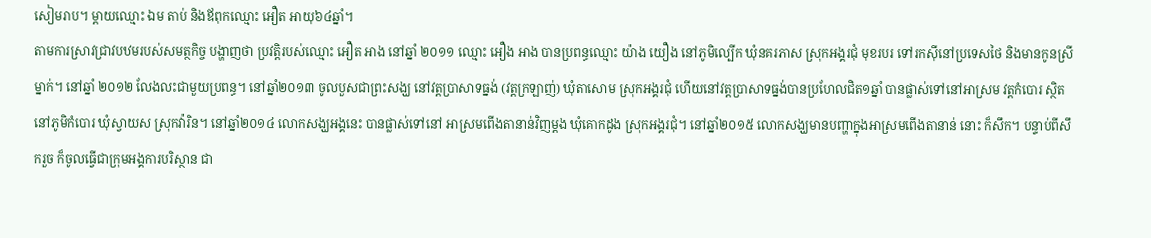សៀមរាប។ ម្តាយឈ្មោះ ឯម តាប់ និងឪពុកឈ្មោះ អឿត អាយុ៦៤ឆ្នាំ។
តាមការស្រាវជ្រាវបឋមរបស់សមត្ថកិច្ច បង្ហាញថា ប្រវត្តិរបស់ឈ្មោះ អឿត អាង នៅឆ្នាំ ២០១១ ឈ្មោះ អឿង អាង បានប្រពន្ធឈ្មោះ យ៉ាង យឿង នៅភូមិល្បើក ឃុំនគរភាស ស្រុកអង្គរជុំ មុខរបរ ទៅរកស៊ីនៅប្រទេសថៃ និងមានកូនស្រីម្នាក់។ នៅឆ្នាំ ២០១២ លែងលះជាមួយប្រពន្ធ។ នៅឆ្នាំ២០១៣ ចូលបួសជាព្រះសង្ឃ នៅវត្តប្រាសាទធ្នង់ (វត្តក្រឡាញ់) ឃុំតាសោម ស្រុកអង្គរជុំ ហើយនៅវត្តប្រាសាទធ្នង់បានប្រហែលជិត១ឆ្នាំ បានផ្លាស់ទៅនៅអាស្រម វត្តកំបោរ ស្ថិតនៅភូមិកំបោរ ឃុំស្វាយស ស្រុកវ៉ារិន។ នៅឆ្នាំ២០១៤ លោកសង្ឃអង្គនេះ បានផ្លាស់ទៅនៅ អាស្រមពើងតានាន់វិញម្តង ឃុំគោកដូង ស្រុកអង្គរជុំ។ នៅឆ្នាំ២០១៥ លោកសង្ឃមានបញ្ហាក្នុងអាស្រមពើងតានាន់ នោះ ក៏សឹក។ បន្ទាប់ពីសឹករួច ក៏ចូលធ្វើជាក្រុមអង្គការបរិស្ថាន ជា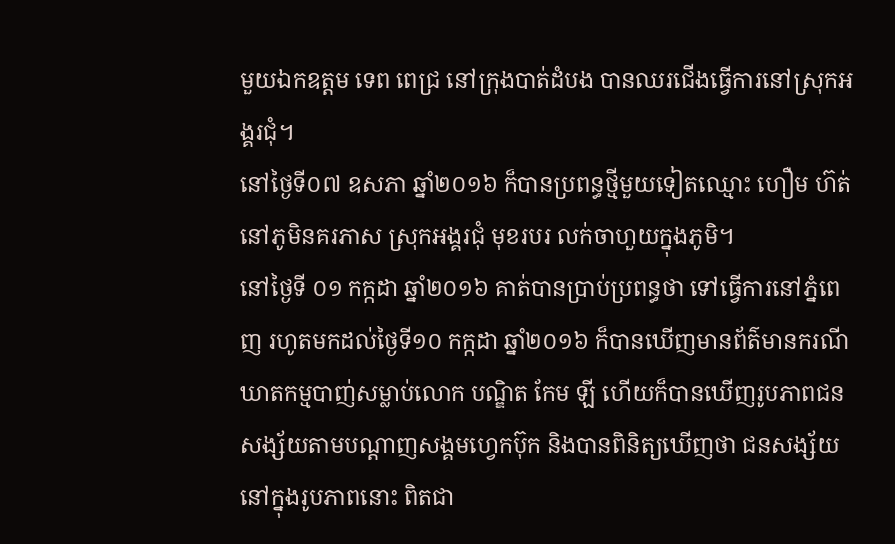មួយឯកឧត្តម ទេព ពេជ្រ នៅក្រុងបាត់ដំបង បានឈរជើងធ្វើការនៅស្រុកអង្គរជុំ។
នៅថ្ងៃទី០៧ ឧសភា ឆ្នាំ២០១៦ ក៏បានប្រពន្ធថ្មីមួយទៀតឈ្មោះ ហឿម ហ៊ត់ នៅភូមិនគរភាស ស្រុកអង្គរជុំ មុខរបរ លក់ចាហួយក្នុងភូមិ។
នៅថ្ងៃទី ០១ កក្កដា ឆ្នាំ២០១៦ គាត់បានប្រាប់ប្រពន្ធថា ទៅធ្វើការនៅភ្នំពេញ រហូតមកដល់ថ្ងៃទី១០ កក្កដា ឆ្នាំ២០១៦ ក៏បានឃើញមានព័ត៌មានករណីឃាតកម្មបាញ់សម្លាប់លោក បណ្ឌិត កែម ឡី ហើយក៏បានឃើញរូបភាពជនសង្ស័យតាមបណ្តាញសង្គមហ្វេកប៊ុក និងបានពិនិត្យឃើញថា ជនសង្ស័យនៅក្នុងរូបភាពនោះ ពិតជា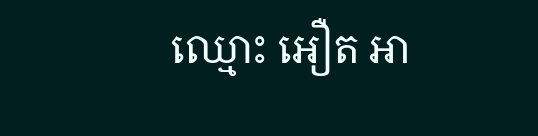ឈ្មោះ អឿត អា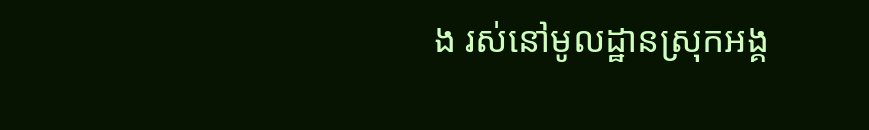ង រស់នៅមូលដ្ឋានស្រុកអង្គ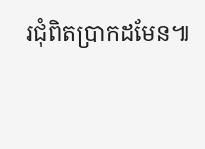រជុំពិតប្រាកដមែន៕